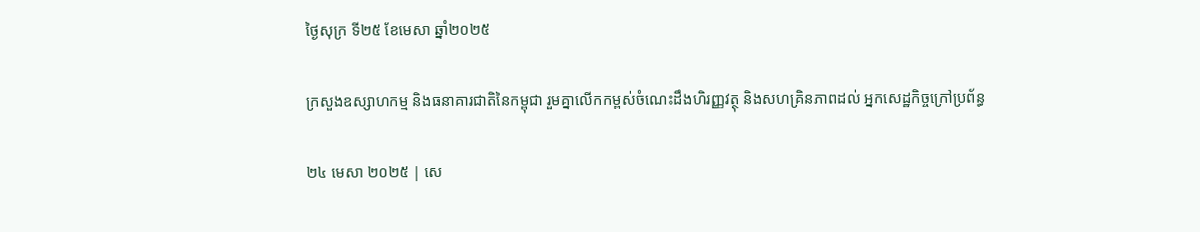ថ្ងៃសុក្រ ទី២៥ ខែមេសា ឆ្នាំ២០២៥

ក្រសួងឧស្សាហកម្ម និងធនាគារជាតិនៃកម្ពុជា រួមគ្នាលើកកម្ពស់ចំណេះដឹងហិរញ្ញវត្ថុ និងសហគ្រិនភាពដល់ អ្នកសេដ្ឋកិច្ចក្រៅប្រព័ន្ធ

២៤ មេសា ២០២៥ | សេ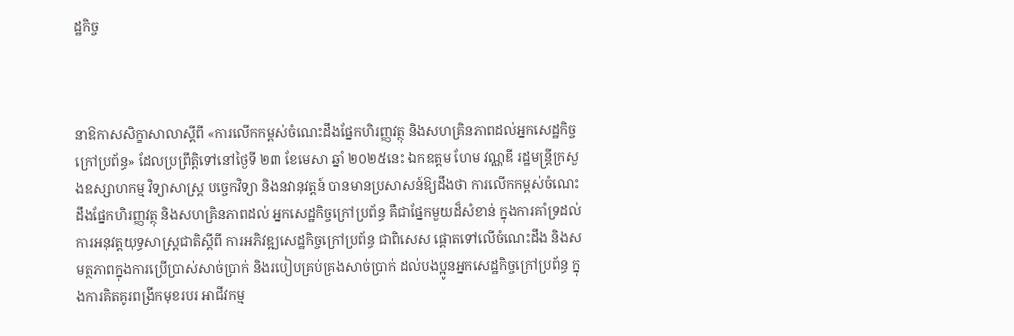ដ្ឋកិច្ច



នាឱកាសសិក្ខាសាលាស្តីពី «ការលើកកម្ពស់ចំណេះដឹងផ្នែកហិរញ្ញវត្ថុ និងសហគ្រិនភាពដល់អ្នកសេដ្ឋកិច្ចក្រៅប្រព័ន្ធ» ដែលប្រព្រឹត្តិទៅនៅថ្ងៃទី ២៣ ខែមេសា ឆ្នាំ ២០២៥នេះ ឯកឧត្តម ហែម វណ្ណឌី រដ្ឋមន្ត្រីក្រសួងឧស្សាហកម្ម វិទ្យាសាស្ត្រ បច្ចេកវិទ្យា និងនវានុវត្តន៍ បានមានប្រសាសន៍ឱ្យដឹងថា ការលើកកម្ពស់ចំណេះដឹងផ្នែកហិរញ្ញវត្ថុ និងសហគ្រិនភាពដល់ អ្នកសេដ្ឋកិច្ចក្រៅប្រព័ន្ធ គឺជាផ្នែកមួយដ៏សំខាន់ ក្នុងការគាំទ្រដល់ការអនុវត្តយុទ្ធសាស្ត្រជាតិស្តីពី ការអភិវឌ្ឍសេដ្ឋកិច្ចក្រៅប្រព័ន្ធ ជាពិសេស ផ្តោតទៅលើចំណេះដឹង និងសមត្ថភាពក្នុងការប្រើប្រាស់សាច់ប្រាក់ និងរបៀបគ្រប់គ្រងសាច់ប្រាក់ ដល់បងប្អូនអ្នកសេដ្ឋកិច្ចក្រៅប្រព័ន្ធ ក្នុងការគិតគូរពង្រីកមុខរបរ អាជីវកម្ម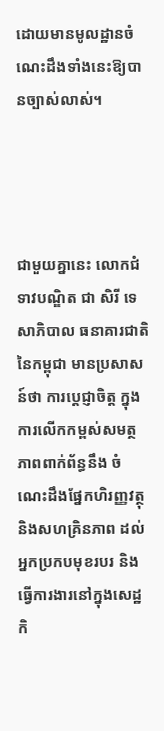ដោយមានមូលដ្ឋានចំណេះដឹងទាំងនេះឱ្យបានច្បាស់លាស់។




ជាមួយគ្នានេះ លោកជំទាវបណ្ឌិត ជា សិរី ទេសាភិបាល ធនាគារជាតិនៃកម្ពុជា មានប្រសាសន៍ថា ការប្តេជ្ញាចិត្ត ក្នុងការលើកកម្ពស់សមត្ថភាពពាក់ព័ន្ធនឹង ចំណេះដឹងផ្នែកហិរញ្ញវត្ថុ និងសហគ្រិនភាព ដល់អ្នកប្រកបមុខរបរ និងធ្វើការងារនៅក្នុងសេដ្ឋកិ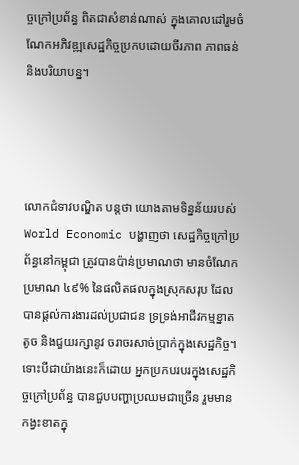ច្ចក្រៅប្រព័ន្ធ ពិតជាសំខាន់ណាស់ ក្នុងគោលដៅរួមចំណែកអភិវឌ្ឍសេដ្ឋកិច្ចប្រកបដោយចីរភាព ភាពធន់ និងបរិយាបន្ន។




លោកជំទាវបណ្ឌិត បន្តថា យោងតាមទិន្នន័យរបស់ World Economic បង្ហាញថា សេដ្ឋកិច្ចក្រៅប្រព័ន្ធនៅកម្ពុជា ត្រូវបានប៉ាន់ប្រមាណថា មានចំណែកប្រមាណ ៤៩% នៃផលិតផលក្នុងស្រុកសរុប ដែលបានផ្ដល់ការងារដល់ប្រជាជន ទ្រទ្រង់អាជីវកម្មខ្នាតតូច និងជួយរក្សានូវ ចរាចរសាច់ប្រាក់ក្នុងសេដ្ឋកិច្ច។ទោះបីជាយ៉ាងនេះក៏ដោយ អ្នកប្រកបរបរក្នុងសេដ្ឋកិច្ចក្រៅប្រព័ន្ធ បានជួបបញ្ហាប្រឈមជាច្រើន រួមមាន កង្វះខាតក្នុ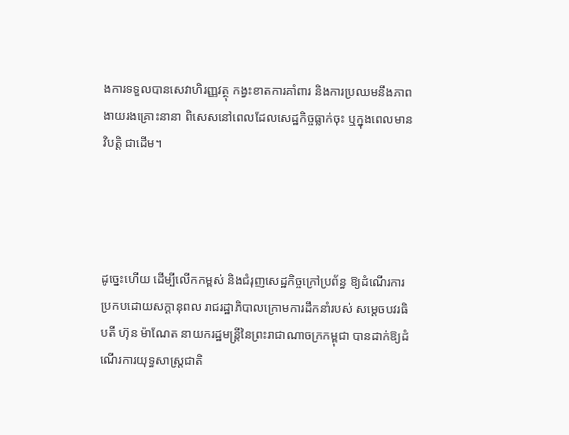ងការទទួលបានសេវាហិរញ្ញវត្ថុ កង្វះខាតការគាំពារ និងការប្រឈមនឹងភាពងាយរងគ្រោះនានា ពិសេសនៅពេលដែលសេដ្ឋកិច្ចធ្លាក់ចុះ ឬក្នុងពេលមានវិបត្តិ ជាដើម។




ដូច្នេះហើយ ដើម្បីលើកកម្ពស់ និងជំរុញសេដ្ឋកិច្ចក្រៅប្រព័ន្ធ ឱ្យដំណើរការប្រកបដោយសក្ដានុពល រាជរដ្ឋាភិបាលក្រោមការដឹកនាំរបស់ សម្ដេចបវរធិបតី ហ៊ុន ម៉ាណែត នាយករដ្ឋមន្ត្រីនៃព្រះរាជាណាចក្រកម្ពុជា បានដាក់ឱ្យដំណើរការយុទ្ធសាស្ត្រជាតិ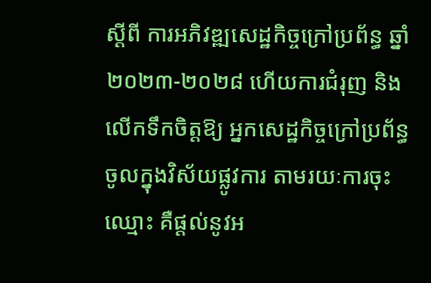ស្ដីពី ការអភិវឌ្ឍសេដ្ឋកិច្ចក្រៅប្រព័ន្ធ ឆ្នាំ២០២៣-២០២៨ ហើយការជំរុញ និងលើកទឹកចិត្តឱ្យ អ្នកសេដ្ឋកិច្ចក្រៅប្រព័ន្ធ ចូលក្នុងវិស័យផ្លូវការ តាមរយៈការចុះឈ្មោះ គឺផ្តល់នូវអ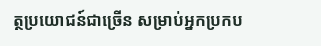ត្ថប្រយោជន៍ជាច្រើន សម្រាប់អ្នកប្រកប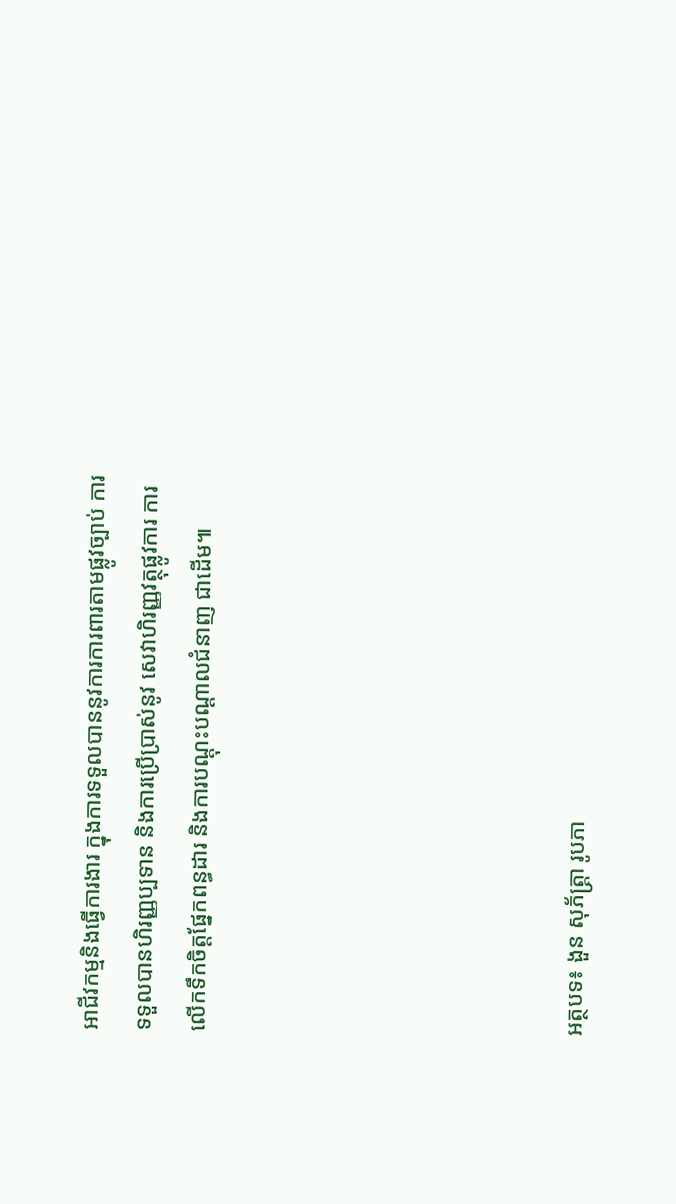អាជីវកម្មនិងធ្វើការងារ ក្នុងការទទួលបាននូវការការពារតាមផ្លូវច្បាប់ ការទទួលបានហិរញ្ញប្បទាន និងការប្រើប្រាស់នូវ សេវាហិរញ្ញវត្ថុផ្លូវការ ការលើកទឹកចិត្តផ្នែកពន្ធដារ និងការបណ្ដុះបណ្ដាលជំនាញ ជាដើម៕






អត្ថបទ៖ ងួន សុភ័ត្រ្តា រូបភា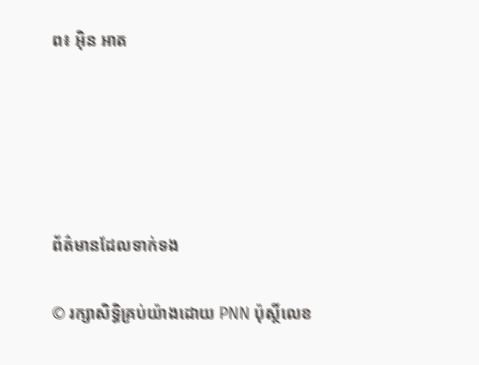ព៖ អ៊ិន អាត





ព័ត៌មានដែលទាក់ទង

© រក្សាសិទ្ធិគ្រប់យ៉ាងដោយ PNN ប៉ុស្ថិ៍លេខ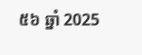៥៦ ឆ្នាំ 2025